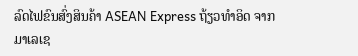ລົດໄຟຂົນສົ່ງສິນຄ້າ ASEAN Express ຖ້ຽວທໍາອິດ ຈາກມາເລເຊ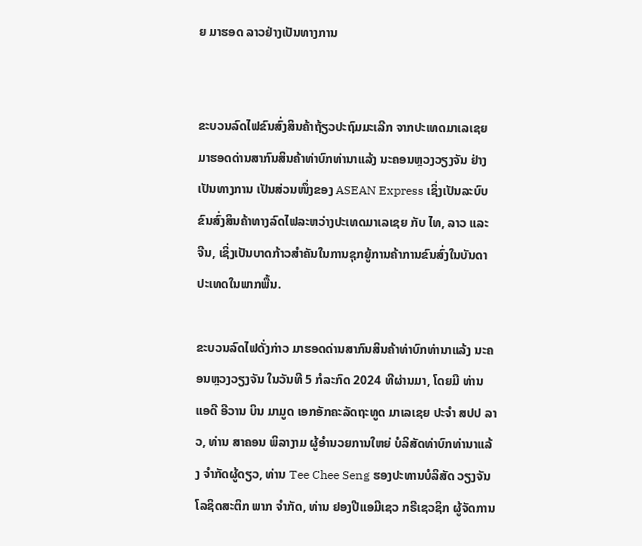ຍ ມາຮອດ ລາວຢ່າງເປັນທາງການ


ຂະບວນລົດໄຟຂົນສົ່ງສິນຄ້າຖ້ຽວປະຖົມມະເລີກ ຈາກປະເທດມາເລເຊຍ ມາຮອດດ່ານສາກົນສິນຄ້າທ່າບົກທ່ານາແລ້ງ ນະຄອນຫຼວງວຽງຈັນ ຢ່າງເປັນທາງການ ເປັນສ່ວນໜຶ່ງຂອງ ASEAN Express ເຊິ່ງເປັນລະບົບຂົນສົ່ງສິນຄ້າທາງລົດໄຟລະຫວ່າງປະເທດມາເລເຊຍ ກັບ ໄທ, ລາວ ແລະ ຈີນ, ເຊິ່ງເປັນບາດກ້າວສຳຄັນໃນການຊຸກຍູ້ການຄ້າການຂົນສົ່ງໃນບັນດາປະເທດໃນພາກພື້ນ.

ຂະບວນລົດໄຟດັ່ງກ່າວ ມາຮອດດ່ານສາກົນສິນຄ້າທ່າບົກທ່ານາແລ້ງ ນະຄອນຫຼວງວຽງຈັນ ໃນວັນທີ 5 ກໍລະກົດ 2024 ທີຜ່ານມາ, ໂດຍມີ ທ່ານ ແອດີ ອີວານ ບິນ ມາມູດ ເອກອັກຄະລັດຖະທູດ ມາເລເຊຍ ປະຈໍາ ສປປ ລາວ, ທ່ານ ສາຄອນ ພິລາງາມ ຜູ້ອໍານວຍການໃຫຍ່ ບໍລິສັດທ່າບົກທ່ານາແລ້ງ ຈຳກັດຜູ້ດຽວ, ທ່ານ Tee Chee Seng ຮອງປະທານບໍລິສັດ ວຽງຈັນ ໂລຊິດສະຕິກ ພາກ ຈຳກັດ, ທ່ານ ຢອງປີແອມີເຊວ ກຣີເຊວຊິກ ຜູ້ຈັດການ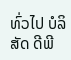ທົ່ວໄປ ບໍລິສັດ ດີພີ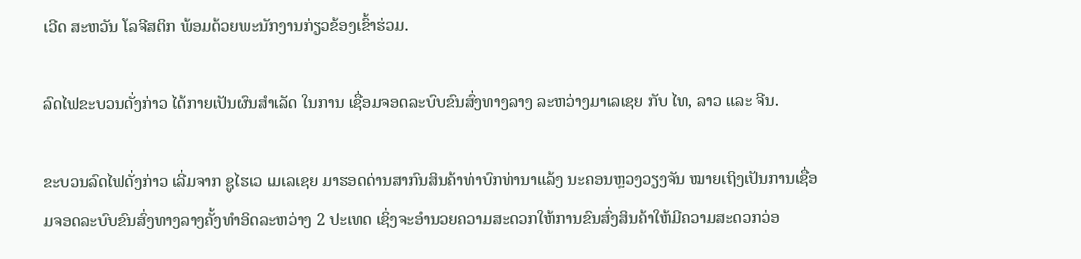ເວີດ ສະຫວັນ ໂລຈີສຕິກ ພ້ອມດ້ວຍພະນັກງານກ່ຽວຂ້ອງເຂົ້າຮ່ວມ.

ລົດໄຟຂະບວນດັ່ງກ່າວ ໄດ້ກາຍເປັນຜົນສໍາເລັດ ໃນການ ເຊື່ອມຈອດລະບົບຂົນສົ່ງທາງລາງ ລະຫວ່າງມາເລເຊຍ ກັບ ໄທ, ລາວ ແລະ ຈີນ.

ຂະບວນລົດໄຟດັ່ງກ່າວ ເລີ່ມຈາກ ຊູໄຮເວ ເມເລເຊຍ ມາຮອດດ່ານສາກົນສິນຄ້າທ່າບົກທ່ານາແລ້ງ ນະຄອນຫຼວງວຽງຈັນ ໝາຍເຖິງເປັນການເຊື່ອມຈອດລະບົບຂົນສົ່ງທາງລາງຄັ້ງທໍາອິດລະຫວ່າງ 2 ປະເທດ ເຊິ່ງຈະອໍານວຍຄວາມສະດວກໃຫ້ການຂົນສົ່ງສິນຄ້າໃຫ້ມີຄວາມສະດວກວ່ອ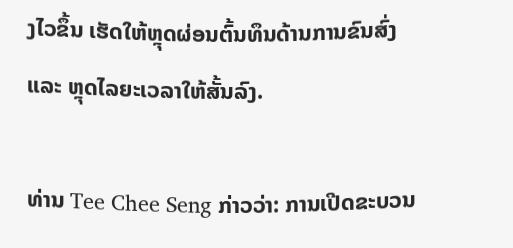ງໄວຂຶ້ນ ເຮັດໃຫ້ຫຼຸດຜ່ອນຕົ້ນທຶນດ້ານການຂົນສົ່ງ ແລະ ຫຼຸດໄລຍະເວລາໃຫ້ສັ້ນລົງ.

ທ່ານ Tee Chee Seng ກ່າວວ່າ: ການເປີດຂະບວນ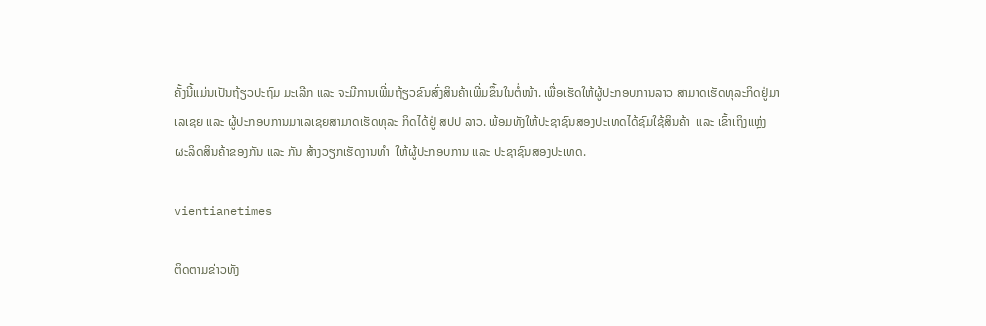ຄັ້ງນີ້ແມ່ນເປັນຖ້ຽວປະຖົມ ມະເລີກ ແລະ ຈະມີການເພີ່ມຖ້ຽວຂົນສົ່ງສິນຄ້າເພີ່ມຂຶ້ນໃນຕໍ່ໜ້າ. ເພື່ອເຮັດໃຫ້ຜູ້ປະກອບການລາວ ສາມາດເຮັດທຸລະກິດຢູ່ມາເລເຊຍ ແລະ ຜູ້ປະກອບການມາເລເຊຍສາມາດເຮັດທຸລະ ກິດໄດ້ຢູ່ ສປປ ລາວ. ພ້ອມທັງໃຫ້ປະຊາຊົນສອງປະເທດໄດ້ຊົມໃຊ້ສິນຄ້າ  ແລະ ເຂົ້າເຖິງແຫຼ່ງຜະລິດສິນຄ້າຂອງກັນ ແລະ ກັນ ສ້າງວຽກເຮັດງານທໍາ  ໃຫ້ຜູ້ປະກອບການ ແລະ ປະຊາຊົນສອງປະເທດ.

vientianetimes

ຕິດຕາມຂ່າວທັງ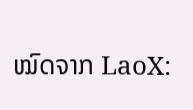ໝົດຈາກ LaoX: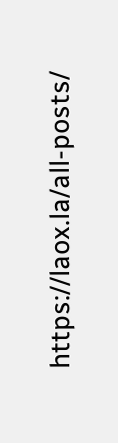https://laox.la/all-posts/